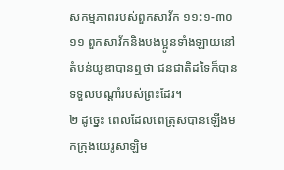សកម្មភាពរបស់ពួកសាវ័ក ១១:១-៣០
១១ ពួកសាវ័កនិងបងប្អូនទាំងឡាយនៅតំបន់យូឌាបានឮថា ជនជាតិដទៃក៏បានទទួលបណ្ដាំរបស់ព្រះដែរ។
២ ដូច្នេះ ពេលដែលពេត្រុសបានឡើងមកក្រុងយេរូសាឡិម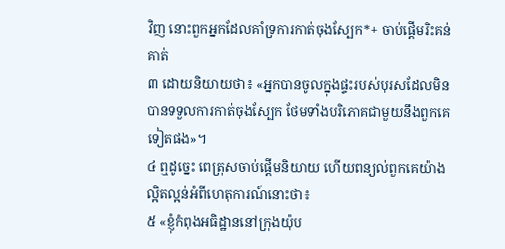វិញ នោះពួកអ្នកដែលគាំទ្រការកាត់ចុងស្បែក*+ ចាប់ផ្ដើមរិះគន់គាត់
៣ ដោយនិយាយថា៖ «អ្នកបានចូលក្នុងផ្ទះរបស់បុរសដែលមិនបានទទួលការកាត់ចុងស្បែក ថែមទាំងបរិភោគជាមួយនឹងពួកគេទៀតផង»។
៤ ឮដូច្នេះ ពេត្រុសចាប់ផ្ដើមនិយាយ ហើយពន្យល់ពួកគេយ៉ាងល្អិតល្អន់អំពីហេតុការណ៍នោះថា៖
៥ «ខ្ញុំកំពុងអធិដ្ឋាននៅក្រុងយ៉ុប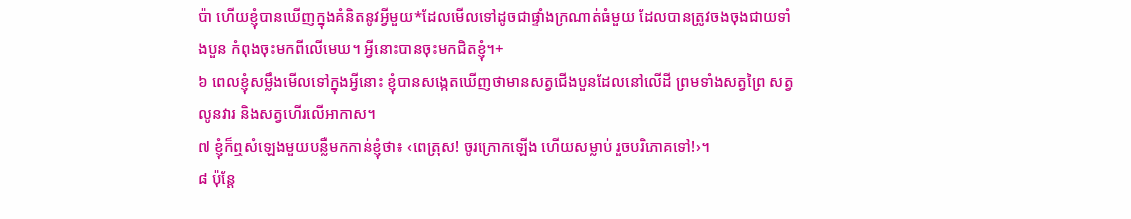ប៉ា ហើយខ្ញុំបានឃើញក្នុងគំនិតនូវអ្វីមួយ*ដែលមើលទៅដូចជាផ្ទាំងក្រណាត់ធំមួយ ដែលបានត្រូវចងចុងជាយទាំងបួន កំពុងចុះមកពីលើមេឃ។ អ្វីនោះបានចុះមកជិតខ្ញុំ។+
៦ ពេលខ្ញុំសម្លឹងមើលទៅក្នុងអ្វីនោះ ខ្ញុំបានសង្កេតឃើញថាមានសត្វជើងបួនដែលនៅលើដី ព្រមទាំងសត្វព្រៃ សត្វលូនវារ និងសត្វហើរលើអាកាស។
៧ ខ្ញុំក៏ឮសំឡេងមួយបន្លឺមកកាន់ខ្ញុំថា៖ ‹ពេត្រុស! ចូរក្រោកឡើង ហើយសម្លាប់ រួចបរិភោគទៅ!›។
៨ ប៉ុន្តែ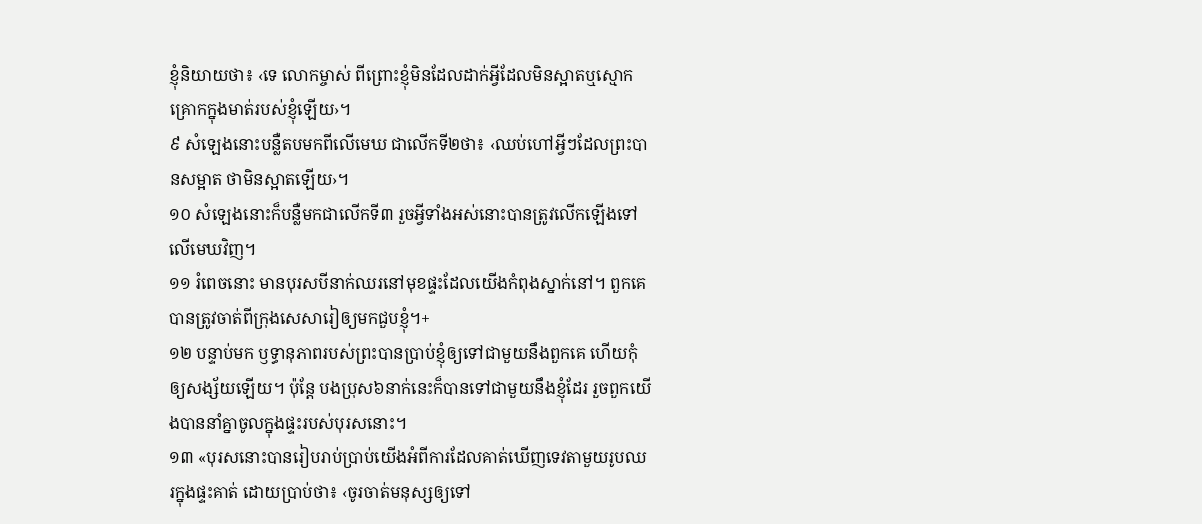ខ្ញុំនិយាយថា៖ ‹ទេ លោកម្ចាស់ ពីព្រោះខ្ញុំមិនដែលដាក់អ្វីដែលមិនស្អាតឬស្មោកគ្រោកក្នុងមាត់របស់ខ្ញុំឡើយ›។
៩ សំឡេងនោះបន្លឺតបមកពីលើមេឃ ជាលើកទី២ថា៖ ‹ឈប់ហៅអ្វីៗដែលព្រះបានសម្អាត ថាមិនស្អាតឡើយ›។
១០ សំឡេងនោះក៏បន្លឺមកជាលើកទី៣ រួចអ្វីទាំងអស់នោះបានត្រូវលើកឡើងទៅលើមេឃវិញ។
១១ រំពេចនោះ មានបុរសបីនាក់ឈរនៅមុខផ្ទះដែលយើងកំពុងស្នាក់នៅ។ ពួកគេបានត្រូវចាត់ពីក្រុងសេសារៀឲ្យមកជួបខ្ញុំ។+
១២ បន្ទាប់មក ឫទ្ធានុភាពរបស់ព្រះបានប្រាប់ខ្ញុំឲ្យទៅជាមួយនឹងពួកគេ ហើយកុំឲ្យសង្ស័យឡើយ។ ប៉ុន្តែ បងប្រុស៦នាក់នេះក៏បានទៅជាមួយនឹងខ្ញុំដែរ រួចពួកយើងបាននាំគ្នាចូលក្នុងផ្ទះរបស់បុរសនោះ។
១៣ «បុរសនោះបានរៀបរាប់ប្រាប់យើងអំពីការដែលគាត់ឃើញទេវតាមួយរូបឈរក្នុងផ្ទះគាត់ ដោយប្រាប់ថា៖ ‹ចូរចាត់មនុស្សឲ្យទៅ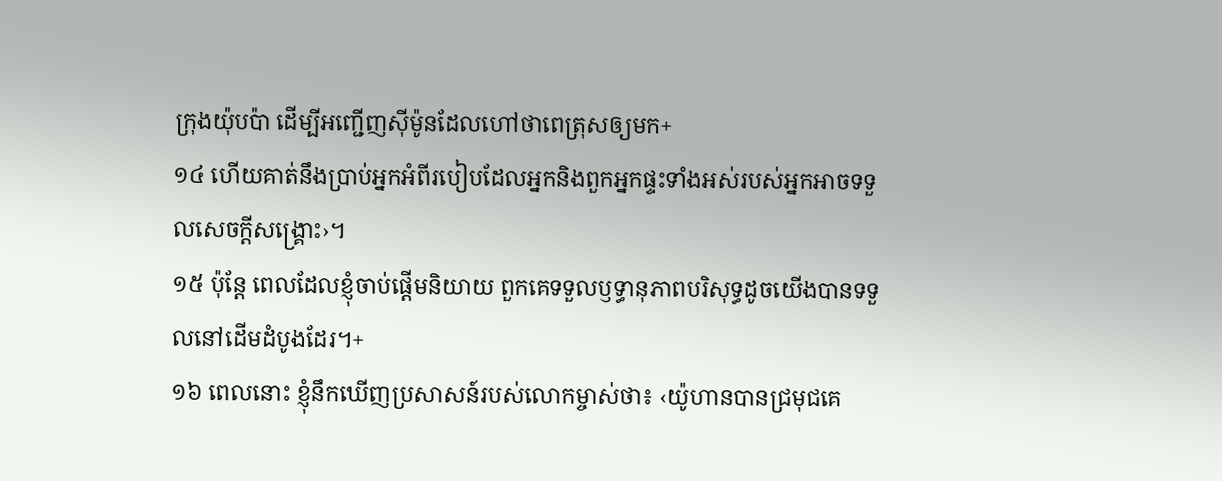ក្រុងយ៉ុបប៉ា ដើម្បីអញ្ជើញស៊ីម៉ូនដែលហៅថាពេត្រុសឲ្យមក+
១៤ ហើយគាត់នឹងប្រាប់អ្នកអំពីរបៀបដែលអ្នកនិងពួកអ្នកផ្ទះទាំងអស់របស់អ្នកអាចទទួលសេចក្ដីសង្គ្រោះ›។
១៥ ប៉ុន្តែ ពេលដែលខ្ញុំចាប់ផ្ដើមនិយាយ ពួកគេទទួលឫទ្ធានុភាពបរិសុទ្ធដូចយើងបានទទួលនៅដើមដំបូងដែរ។+
១៦ ពេលនោះ ខ្ញុំនឹកឃើញប្រសាសន៍របស់លោកម្ចាស់ថា៖ ‹យ៉ូហានបានជ្រមុជគេ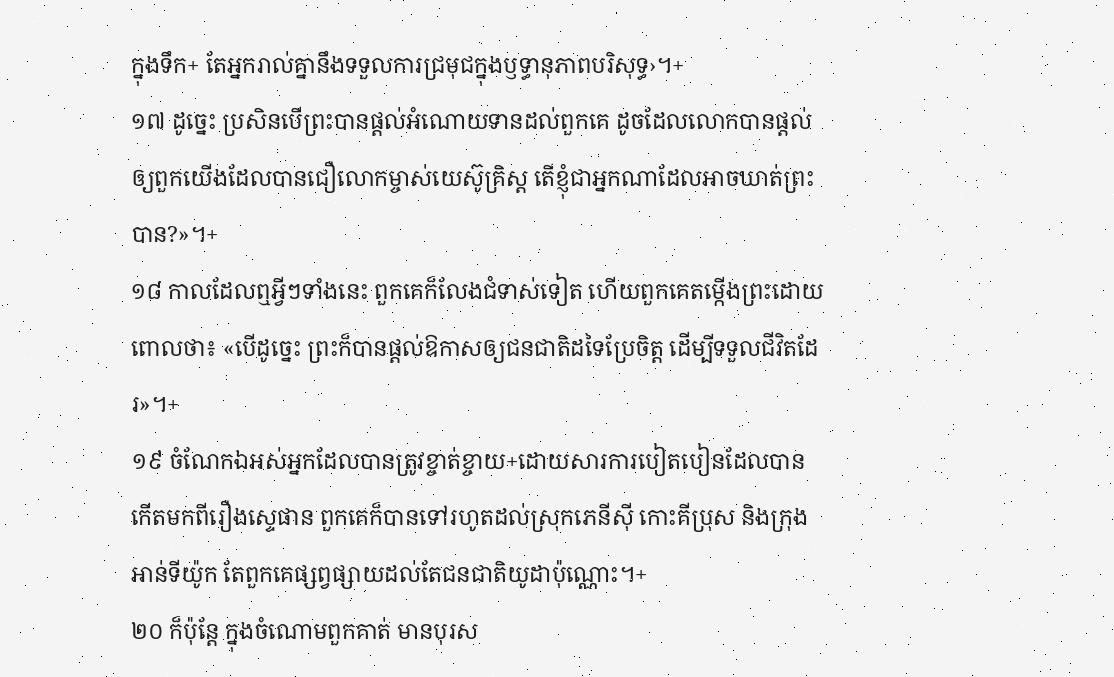ក្នុងទឹក+ តែអ្នករាល់គ្នានឹងទទួលការជ្រមុជក្នុងឫទ្ធានុភាពបរិសុទ្ធ›។+
១៧ ដូច្នេះ ប្រសិនបើព្រះបានផ្ដល់អំណោយទានដល់ពួកគេ ដូចដែលលោកបានផ្ដល់ឲ្យពួកយើងដែលបានជឿលោកម្ចាស់យេស៊ូគ្រិស្ត តើខ្ញុំជាអ្នកណាដែលអាចឃាត់ព្រះបាន?»។+
១៨ កាលដែលឮអ្វីៗទាំងនេះ ពួកគេក៏លែងជំទាស់ទៀត ហើយពួកគេតម្កើងព្រះដោយពោលថា៖ «បើដូច្នេះ ព្រះក៏បានផ្ដល់ឱកាសឲ្យជនជាតិដទៃប្រែចិត្ត ដើម្បីទទួលជីវិតដែរ»។+
១៩ ចំណែកឯអស់អ្នកដែលបានត្រូវខ្ចាត់ខ្ចាយ+ដោយសារការបៀតបៀនដែលបានកើតមកពីរឿងស្ទេផាន ពួកគេក៏បានទៅរហូតដល់ស្រុកភេនីស៊ី កោះគីប្រុស និងក្រុងអាន់ទីយ៉ូក តែពួកគេផ្សព្វផ្សាយដល់តែជនជាតិយូដាប៉ុណ្ណោះ។+
២០ ក៏ប៉ុន្តែ ក្នុងចំណោមពួកគាត់ មានបុរស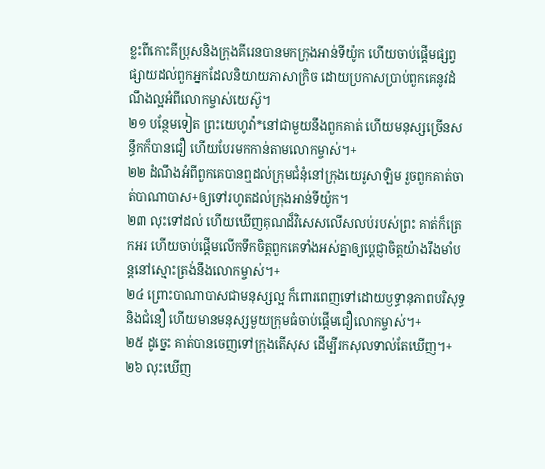ខ្លះពីកោះគីប្រុសនិងក្រុងគីរេនបានមកក្រុងអាន់ទីយ៉ូក ហើយចាប់ផ្ដើមផ្សព្វផ្សាយដល់ពួកអ្នកដែលនិយាយភាសាក្រិច ដោយប្រកាសប្រាប់ពួកគេនូវដំណឹងល្អអំពីលោកម្ចាស់យេស៊ូ។
២១ បន្ថែមទៀត ព្រះយេហូវ៉ា*នៅជាមួយនឹងពួកគាត់ ហើយមនុស្សច្រើនសន្ធឹកក៏បានជឿ ហើយបែរមកកាន់តាមលោកម្ចាស់។+
២២ ដំណឹងអំពីពួកគេបានឮដល់ក្រុមជំនុំនៅក្រុងយេរូសាឡិម រួចពួកគាត់ចាត់បាណាបាស+ឲ្យទៅរហូតដល់ក្រុងអាន់ទីយ៉ូក។
២៣ លុះទៅដល់ ហើយឃើញគុណដ៏វិសេសលើសលប់របស់ព្រះ គាត់ក៏ត្រេកអរ ហើយចាប់ផ្ដើមលើកទឹកចិត្តពួកគេទាំងអស់គ្នាឲ្យប្ដេជ្ញាចិត្តយ៉ាងរឹងមាំបន្តនៅស្មោះត្រង់នឹងលោកម្ចាស់។+
២៤ ព្រោះបាណាបាសជាមនុស្សល្អ ក៏ពោរពេញទៅដោយឫទ្ធានុភាពបរិសុទ្ធនិងជំនឿ ហើយមានមនុស្សមួយក្រុមធំចាប់ផ្ដើមជឿលោកម្ចាស់។+
២៥ ដូច្នេះ គាត់បានចេញទៅក្រុងតើសុស ដើម្បីរកសុលទាល់តែឃើញ។+
២៦ លុះឃើញ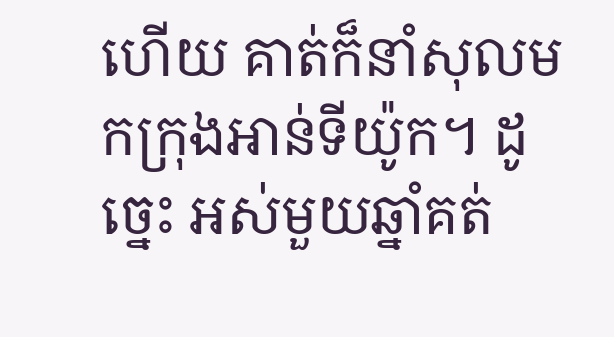ហើយ គាត់ក៏នាំសុលមកក្រុងអាន់ទីយ៉ូក។ ដូច្នេះ អស់មួយឆ្នាំគត់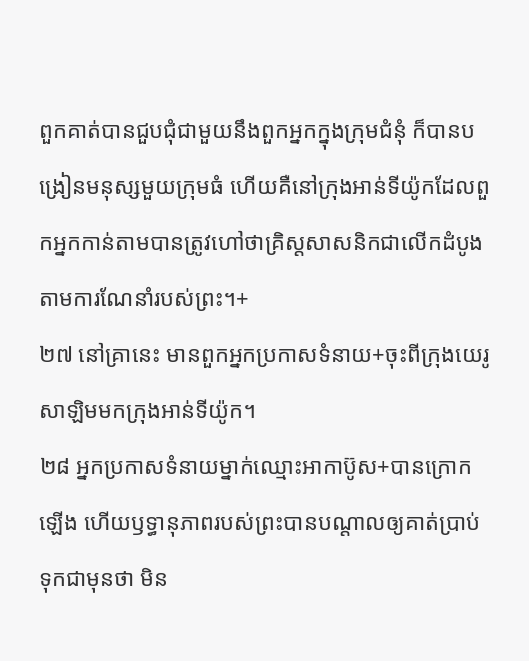ពួកគាត់បានជួបជុំជាមួយនឹងពួកអ្នកក្នុងក្រុមជំនុំ ក៏បានបង្រៀនមនុស្សមួយក្រុមធំ ហើយគឺនៅក្រុងអាន់ទីយ៉ូកដែលពួកអ្នកកាន់តាមបានត្រូវហៅថាគ្រិស្តសាសនិកជាលើកដំបូង តាមការណែនាំរបស់ព្រះ។+
២៧ នៅគ្រានេះ មានពួកអ្នកប្រកាសទំនាយ+ចុះពីក្រុងយេរូសាឡិមមកក្រុងអាន់ទីយ៉ូក។
២៨ អ្នកប្រកាសទំនាយម្នាក់ឈ្មោះអាកាប៊ូស+បានក្រោកឡើង ហើយឫទ្ធានុភាពរបស់ព្រះបានបណ្ដាលឲ្យគាត់ប្រាប់ទុកជាមុនថា មិន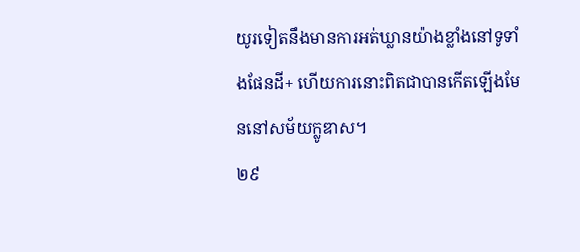យូរទៀតនឹងមានការអត់ឃ្លានយ៉ាងខ្លាំងនៅទូទាំងផែនដី+ ហើយការនោះពិតជាបានកើតឡើងមែននៅសម័យក្លូឌាស។
២៩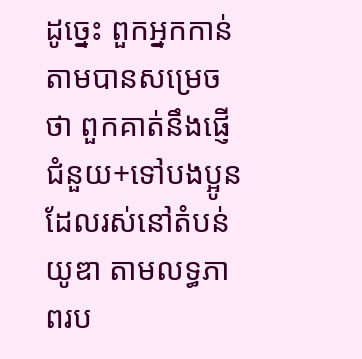ដូច្នេះ ពួកអ្នកកាន់តាមបានសម្រេចថា ពួកគាត់នឹងផ្ញើជំនួយ+ទៅបងប្អូនដែលរស់នៅតំបន់យូឌា តាមលទ្ធភាពរប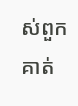ស់ពួកគាត់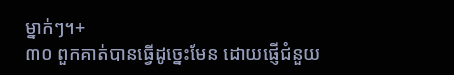ម្នាក់ៗ។+
៣០ ពួកគាត់បានធ្វើដូច្នេះមែន ដោយផ្ញើជំនួយ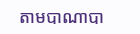តាមបាណាបា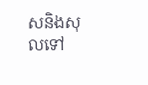សនិងសុលទៅ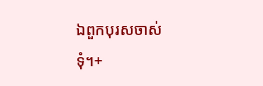ឯពួកបុរសចាស់ទុំ។+